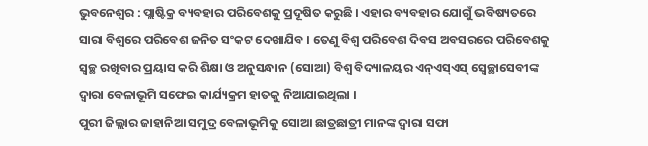ଭୁବନେଶ୍ୱର : ପ୍ଲାଷ୍ଟିକ୍ର ବ୍ୟବହାର ପରିବେଶକୁ ପ୍ରଦୂଷିତ କରୁଛି । ଏହାର ବ୍ୟବହାର ଯୋଗୁଁ ଭବିଷ୍ୟତରେ ସାରା ବିଶ୍ୱରେ ପରିବେଶ ଜନିତ ସଂକଟ ଦେଖାଯିବ । ତେଣୁ ବିଶ୍ୱ ପରିବେଶ ଦିବସ ଅବସରରେ ପରିବେଶକୁ ସ୍ୱଚ୍ଛ ରଖିବାର ପ୍ରୟାସ କରି ଶିକ୍ଷା ଓ ଅନୁସନ୍ଧାନ (ସୋଆ) ବିଶ୍ୱ ବିଦ୍ୟାଳୟର ଏନ୍ଏସ୍ଏସ୍ ସ୍ୱେଚ୍ଛାସେବୀଙ୍କ ଦ୍ୱାରା ବେଳାଭୂମି ସଫେଇ କାର୍ଯ୍ୟକ୍ରମ ହାତକୁ ନିଆଯାଇଥିଲା ।
ପୁରୀ ଜିଲ୍ଲାର ଜାହାନିଆ ସମୁଦ୍ର ବେଳାଭୂମିକୁ ସୋଆ ଛାତ୍ରଛାତ୍ରୀ ମାନଙ୍କ ଦ୍ୱାରା ସଫା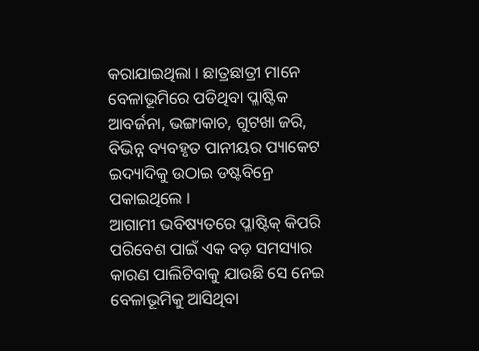କରାଯାଇଥିଲା । ଛାତ୍ରଛାତ୍ରୀ ମାନେ ବେଳାଭୂମିରେ ପଡିଥିବା ପ୍ଳାଷ୍ଟିକ ଆବର୍ଜନା, ଭଙ୍ଗାକାଚ, ଗୁଟଖା ଜରି, ବିଭିନ୍ନ ବ୍ୟବହୃତ ପାନୀୟର ପ୍ୟାକେଟ ଇଦ୍ୟାଦିକୁ ଉଠାଇ ଡଷ୍ଟବିନ୍ରେ ପକାଇଥିଲେ ।
ଆଗାମୀ ଭବିଷ୍ୟତରେ ପ୍ଳାଷ୍ଟିକ୍ କିପରି ପରିବେଶ ପାଇଁ ଏକ ବଡ଼ ସମସ୍ୟାର କାରଣ ପାଲିଟିବାକୁ ଯାଉଛି ସେ ନେଇ ବେଳାଭୂମିକୁ ଆସିଥିବା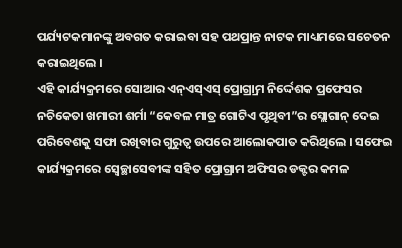ପର୍ଯ୍ୟଟକମାନଙ୍କୁ ଅବଗତ କରାଇବା ସହ ପଥପ୍ରାନ୍ତ ନାଟକ ମାଧ୍ୟମରେ ସଚେତନ କରାଇଥିଲେ ।
ଏହି କାର୍ଯ୍ୟକ୍ରମରେ ସୋଆର ଏନ୍ଏସ୍ଏସ୍ ପ୍ରୋଗ୍ର୍ରାମ ନିର୍ଦ୍ଦେଶକ ପ୍ରଫେସର ନଚିକେତା ଖମାରୀ ଶର୍ମା “କେବଳ ମାତ୍ର ଗୋଟିଏ ପୃଥିବୀ”ର ସ୍ଲୋଗାନ୍ ଦେଇ ପରିବେଶକୁ ସଫା ରଖିବାର ଗୁରୁତ୍ୱ ଉପରେ ଆଲୋକପାତ କରିଥିଲେ । ସଫେଇ କାର୍ଯ୍ୟକ୍ରମରେ ସ୍ୱେଚ୍ଛାସେବୀଙ୍କ ସହିତ ପ୍ରୋଗ୍ରାମ ଅଫିସର ଡକ୍ଟର କମଳ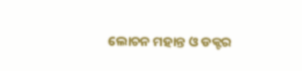ଲୋଚନ ମହାନ୍ତ ଓ ଡକ୍ଟର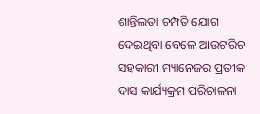ଶାନ୍ତିଲତା ଚମ୍ପତି ଯୋଗ ଦେଇଥିବା ବେଳେ ଆଉଟରିଚ ସହକାରୀ ମ୍ୟାନେଜର ପ୍ରତୀକ ଦାସ କାର୍ଯ୍ୟକ୍ରମ ପରିଚାଳନା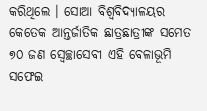କରିଥିଲେ । ସୋଆ ବିଶ୍ୱବିଦ୍ୟାଳୟର କେତେକ ଆନ୍ତର୍ଜାତିକ ଛାତ୍ରଛାତ୍ରୀଙ୍କ ସମେତ ୭୦ ଜଣ ସ୍ୱେଚ୍ଛାସେବୀ ଏହି ବେଳାଭୂମି ସଫେଇ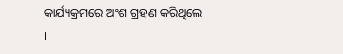କାର୍ଯ୍ୟକ୍ରମରେ ଅଂଶ ଗ୍ରହଣ କରିଥିଲେ ।